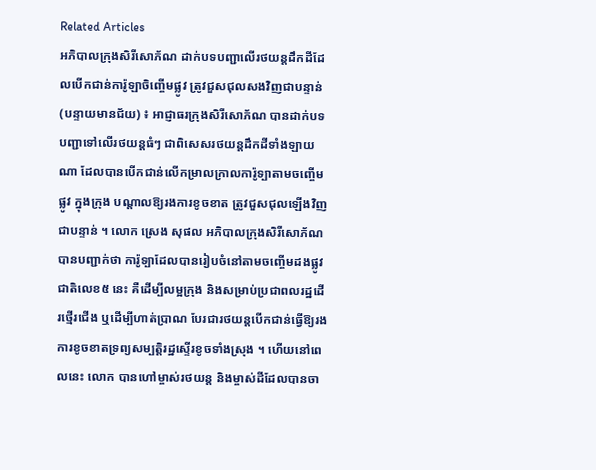Related Articles
អភិបាលក្រុងសិរីសោភ័ណ ដាក់បទបញ្ជាលើរថយន្តដឹកដីដែលបើកជាន់ការ៉ូឡាចិញ្ចើមផ្លូវ ត្រូវជួសជុលសងវិញជាបន្ទាន់
(បន្ទាយមានជ័យ) ៖ អាជ្ញាធរក្រុងសិរីសោភ័ណ បានដាក់បទបញ្ជាទៅលើរថយន្តធំៗ ជាពិសេសរថយន្តដឹកដីទាំងឡាយណា ដែលបានបើកជាន់លើកម្រាលក្រាលការ៉ូទ្បាតាមចញ្ចើមផ្លូវ ក្នុងក្រុង បណ្តាលឱ្យរងការខូចខាត ត្រូវជួសជុលឡើងវិញជាបន្ទាន់ ។ លោក ស្រេង សុផល អភិបាលក្រុងសិរីសោភ័ណ បានបញ្ជាក់ថា ការ៉ូទ្បាដែលបានរៀបចំនៅតាមចញ្ចើមដងផ្លូវជាតិលេខ៥ នេះ គឺដើម្បីលម្អក្រុង និងសម្រាប់ប្រជាពលរដ្ឋដើរថ្មើរជើង ឬដើម្បីហាត់ប្រាណ បែរជារថយន្តបើកជាន់ធ្វើឱ្យរងការខូចខាតទ្រព្យសម្បត្តិរដ្ឋស្ទើរខូចទាំងស្រុង ។ ហើយនៅពេលនេះ លោក បានហៅម្ចាស់រថយន្ត និងម្ចាស់ដីដែលបានចា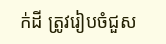ក់ដី ត្រូវរៀបចំជួស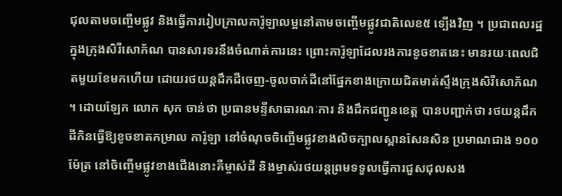ជុលតាមចញ្ចើមផ្លូវ និងធ្វើការរៀបក្រាលការ៉ូឡាលម្អនៅតាមចញ្ចើមផ្លូវជាតិលេខ៥ ទ្បើងវិញ ។ ប្រជាពលរដ្ឋក្នុងក្រុងសិរីសោភ័ណ បានសារទរនឹងចំណាត់ការនេះ ព្រោះការ៉ូឡាដែលរងការខូចខាតនេះ មានរយៈពេលជិតមួយខែមកហើយ ដោយរថយន្តដឹកដីចេញ-ចូលចាក់ដីនៅផ្នែកខាងក្រោយជិតមាត់ស្ទឹងក្រុងសិរីសោភ័ណ ។ ដោយឡែក លោក សុក ចាន់ថា ប្រធានមន្ទីសាធារណៈការ និងដឹកជញ្ជូនខេត្ត បានបញ្ជាក់ថា រថយន្តដឹកដីកិនធ្វើឱ្យខូចខាតកម្រាល ការ៉ូឡា នៅចំណុចចិញ្ចើមផ្លូវខាងលិចក្បាលស្ពានសែនសិន ប្រមាណជាង ១០០ ម៉ែត្រ នៅចិញ្ចើមផ្លូវខាងជើងនោះគឺម្ចាស់ដី និងម្ចាស់រថយន្តព្រមទទួលធ្វើការជួសជុលសង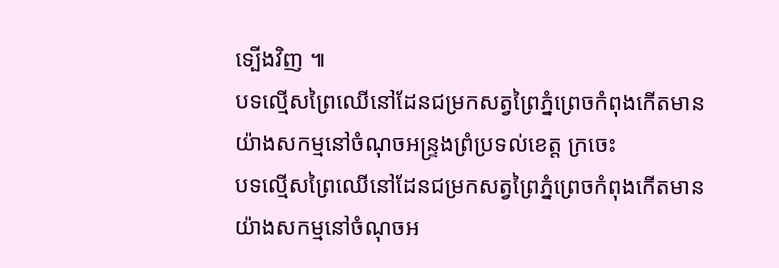ទ្បើងវិញ ៕
បទល្មើសព្រៃឈើនៅដែនជម្រកសត្វព្រៃភ្នំព្រេចកំពុងកើតមានយ៉ាងសកម្មនៅចំណុចអន្ទ្រងព្រំប្រទល់ខេត្ត ក្រចេះ
បទល្មើសព្រៃឈើនៅដែនជម្រកសត្វព្រៃភ្នំព្រេចកំពុងកើតមានយ៉ាងសកម្មនៅចំណុចអ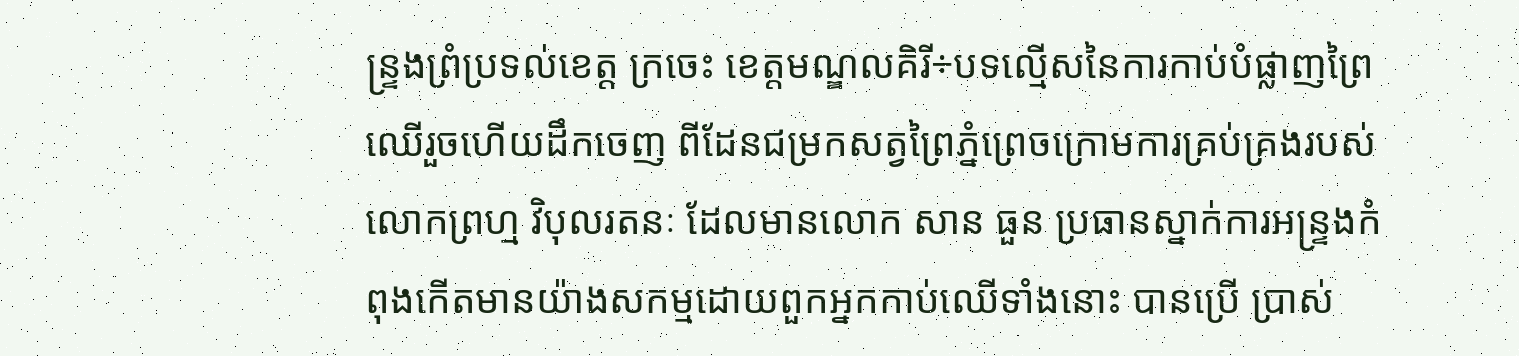ន្ទ្រងព្រំប្រទល់ខេត្ត ក្រចេះ ខេត្តមណ្ឌលគិរី÷បទល្មើសនៃការកាប់បំផ្លាញព្រៃឈើរួចហើយដឹកចេញ ពីដែនជម្រកសត្វព្រៃភ្នំព្រេចក្រោមការគ្រប់គ្រងរបស់លោកព្រហ្ម វិបុលរតនៈ ដែលមានលោក សាន ធួន ប្រធានស្នាក់ការអន្ទ្រងកំពុងកើតមានយ៉ាងសកម្មដោយពួកអ្នកកាប់ឈើទាំងនោះ បានប្រើ ប្រាស់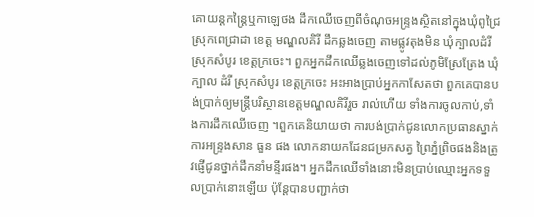គោយន្តកន្ត្រៃឬកាឡេថង ដឹកឈើចេញពីចំណុចអន្ទ្រងស្ថិតនៅក្នុងឃុំពូជ្រៃ ស្រុកពេជ្រាដា ខេត្ត មណ្ឌលគិរី ដឹកឆ្លងចេញ តាមផ្លូវតុងមិន ឃុំក្បាលដំរី ស្រុកសំបូរ ខេត្តក្រចេះ។ ពួកអ្នកដឹកឈើឆ្លងចេញទៅដល់ភូមិស្រែត្រែង ឃុំក្បាល ដំរី ស្រុកសំបូរ ខេត្តក្រចេះ អះអាងប្រាប់អ្នកកាសែតថា ពួកគេបានបង់ប្រាក់ឲ្យមន្ត្រីបរិស្ថានខេត្តមណ្ឌលគិរីរួច រាល់ហើយ ទាំងការចូលកាប់,ទាំងការដឹកឈើចេញ ។ពួកគេនិយាយថា ការបង់ប្រាក់ជូនលោកប្រធានស្នាក់ការអន្រ្ទងសាន ធួន ផង លោកនាយកដែនជម្រកសត្វ ព្រៃភ្នំព្រិចផងនិងត្រូវផ្ញើជូនថ្នាក់ដឹកនាំមន្ទីរផង។ អ្នកដឹកឈើទាំងនោះមិនប្រាប់ឈ្មោះអ្នកទទួលប្រាក់នោះឡើយ ប៉ុន្តែបានបញ្ជាក់ថា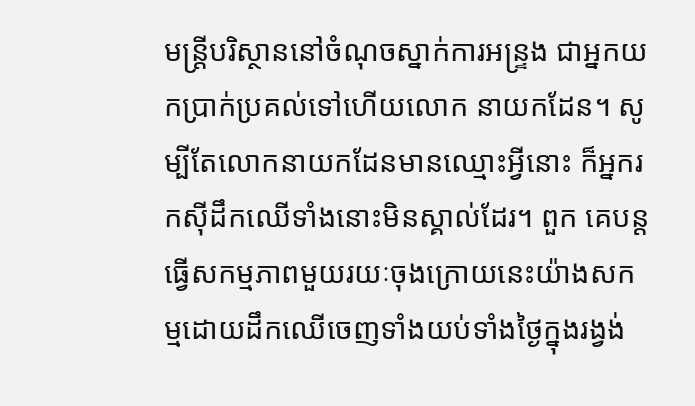មន្ត្រីបរិស្ថាននៅចំណុចស្នាក់ការអន្ទ្រង ជាអ្នកយកប្រាក់ប្រគល់ទៅហើយលោក នាយកដែន។ សូម្បីតែលោកនាយកដែនមានឈ្មោះអ្វីនោះ ក៏អ្នករកស៊ីដឹកឈើទាំងនោះមិនស្គាល់ដែរ។ ពួក គេបន្តធ្វើសកម្មភាពមួយរយៈចុងក្រោយនេះយ៉ាងសកម្មដោយដឹកឈើចេញទាំងយប់ទាំងថ្ងៃក្នុងរង្វង់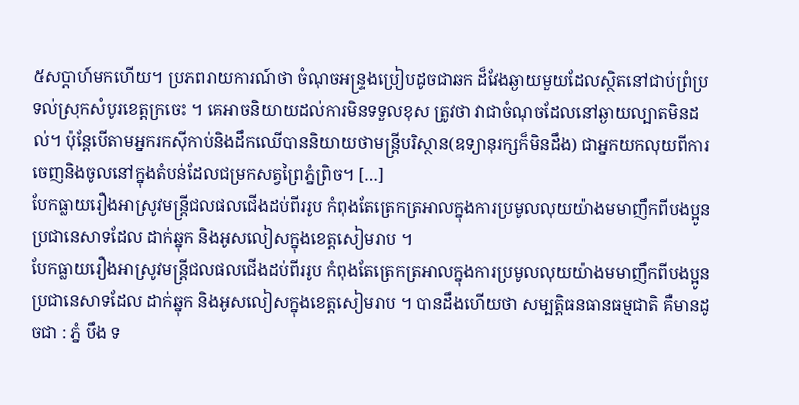៥សប្តាហ៍មកហើយ។ ប្រភពរាយការណ៍ថា ចំណុចអន្ទ្រងប្រៀបដូចជាឆក ដ៏វែងឆ្ងាយមួយដែលស្ថិតនៅជាប់ព្រំប្រទល់ស្រុកសំបូរខេត្តក្រចេះ ។ គេអាចនិយាយដល់ការមិនទទួលខុស ត្រូវថា វាជាចំណុចដែលនៅឆ្ងាយល្បាតមិនដល់។ ប៉ុន្តែបើតាមអ្នករកស៊ីកាប់និងដឹកឈើបាននិយាយថាមន្ត្រីបរិស្ថាន(ឧទ្យានុរក្សក៏មិនដឹង) ជាអ្នកយកលុយពីការចេញនិងចូលនៅក្នុងតំបន់ដែលជម្រកសត្វព្រៃភ្នំព្រិច។ […]
បែកធ្លាយរឿងអាស្រូវមន្ត្រីជលផលជើងដប់ពីររូប កំពុងតែត្រេកត្រអាលក្នុងការប្រមូលលុយយ៉ាងមមាញឹកពីបងប្អូនប្រជានេសាទដែល ដាក់ឆ្នុក និងអូសលៀសក្នុងខេត្តសៀមរាប ។
បែកធ្លាយរឿងអាស្រូវមន្ត្រីជលផលជើងដប់ពីររូប កំពុងតែត្រេកត្រអាលក្នុងការប្រមូលលុយយ៉ាងមមាញឹកពីបងប្អូនប្រជានេសាទដែល ដាក់ឆ្នុក និងអូសលៀសក្នុងខេត្តសៀមរាប ។ បានដឹងហើយថា សម្បត្តិធនធានធម្មជាតិ គឺមានដូចជា : ភ្នំ បឹង ទ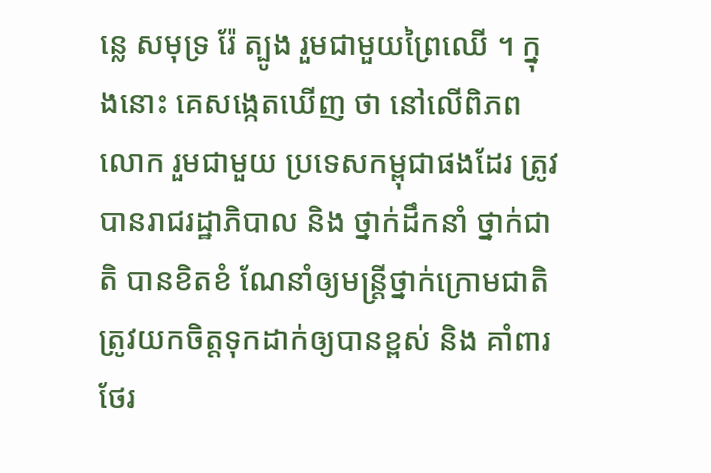ន្លេ សមុទ្រ រ៉ែ ត្បូង រួមជាមួយព្រៃឈើ ។ ក្នុងនោះ គេសង្កេតឃើញ ថា នៅលើពិភពលោក រួមជាមួយ ប្រទេសកម្ពុជាផងដែរ ត្រូវបានរាជរដ្ឋាភិបាល និង ថ្នាក់ដឹកនាំ ថ្នាក់ជាតិ បានខិតខំ ណែនាំឲ្យមន្រ្តីថ្នាក់ក្រោមជាតិ ត្រូវយកចិត្តទុកដាក់ឲ្យបានខ្ពស់ និង គាំពារ ថែរ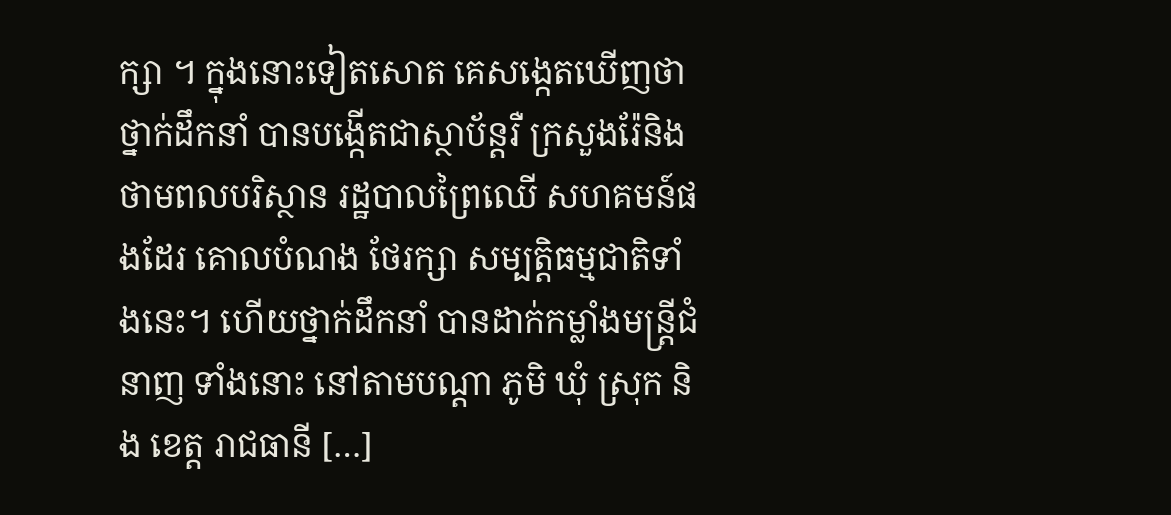ក្សា ។ ក្នុងនោះទៀតសោត គេសង្កេតឃើញថា ថ្នាក់ដឹកនាំ បានបង្កើតជាស្ថាប័ន្តរឺ ក្រសួងរ៉ែនិង ថាមពលបរិស្ថាន រដ្ឋបាលព្រៃឈើ សហគមន៍ផងដែរ គោលបំណង ថែរក្សា សម្បត្តិធម្មជាតិទាំងនេះ។ ហើយថ្នាក់ដឹកនាំ បានដាក់កម្លាំងមន្រ្តីជំនាញ ទាំងនោះ នៅតាមបណ្តា ភូមិ ឃុំ ស្រុក និង ខេត្ត រាជធានី […]